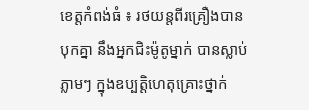ខេត្តកំពង់ធំ ៖ រថយន្តពីរគ្រឿងបានបុកគ្នា នឹងអ្នកជិះម៉ូតូម្នាក់ បានស្លាប់ភ្លាមៗ ក្នុងឧប្បត្តិហេតុគ្រោះថ្នាក់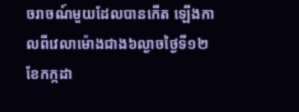ចរាចណ៍មួយដែលបានកើត ឡើងកាលពីវេលាម៉ោងជាង៦ល្ងាចថ្ងៃទី១២ ខែកក្កដា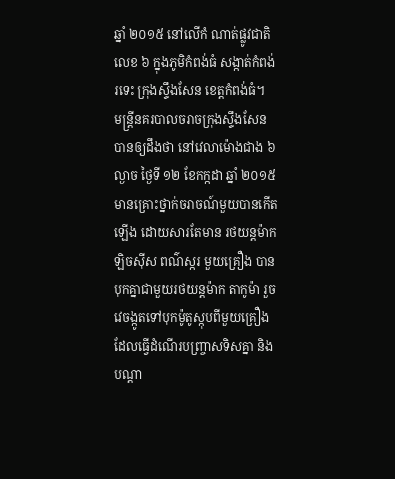ឆ្នាំ ២០១៥ នៅលើកំ ណាត់ផ្លូវជាតិលេខ ៦ ក្នុងភូមិកំពង់ធំ សង្កាត់កំពង់រទេះ ក្រុងស្ទឹងសែន ខេត្តកំពង់ធំ។
មន្ត្រីនគរបាលចរាចក្រុងស្ទឹងសែន បានឲ្យដឹងថា នៅវេលាម៉ោងជាង ៦ ល្ងាច ថ្ងៃទី ១២ ខែកក្កដា ឆ្នាំ ២០១៥ មានគ្រោះថ្នាក់ចរាចណ៍មួយបានកើតឡើង ដោយសារតែមាន រថយន្តម៉ាកឡិចស៊ីស ពណ៌ស្ករ មួយគ្រឿង បានបុកគ្នាជាមួយរថយន្តម៉ាក តាកូម៉ា រួចវេចង្កូតទៅបុកម៉ូតូស្កុបពីមួយគ្រឿងដែលធ្វើដំណើរបញ្ច្រាសទិសគ្នា និងបណ្ដា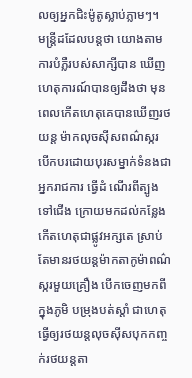លឲ្យអ្នកជិះម៉ូតូស្លាប់ភ្លាមៗ។
មន្ត្រីដដែលបន្តថា យោងតាមការបំភ្លឺរបស់សាក្សីបាន ឃើញហេតុការណ៍បានឲ្យដឹងថា មុនពេលកើតហេតុគេបានឃើញរថយន្ត ម៉ាកលុចស៊ីសពណ៌ស្ករ បើកបរដោយបុរសម្នាក់ទំនងជាអ្នករាជការ ធ្វើដំ ណើរពីត្បូងទៅជើង ក្រោយមកដល់កន្លែងកើតហេតុជាផ្លូវអក្សតេ ស្រាប់ តែមានរថយន្តម៉ាកតាកូម៉ាពណ៌ស្ករមួយគ្រឿង បើកចេញមកពីក្នុងភូមិ បម្រុងបត់ស្ដាំ ជាហេតុធ្វើឲ្យរថយន្តលុចស៊ីសបុកកញ្ចក់រថយន្តតា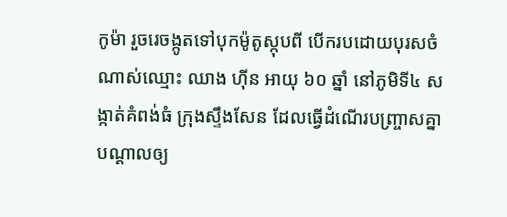កូម៉ា រួចរេចង្កូតទៅបុកម៉ូតូស្កុបពី បើករបដោយបុរសចំណាស់ឈ្មោះ ឈាង ហ៊ីន អាយុ ៦០ ឆ្នាំ នៅភូមិទី៤ សង្កាត់គំពង់ធំ ក្រុងស្ទឹងសែន ដែលធ្វើដំណើរបញ្ច្រាសគ្នាបណ្ដាលឲ្យ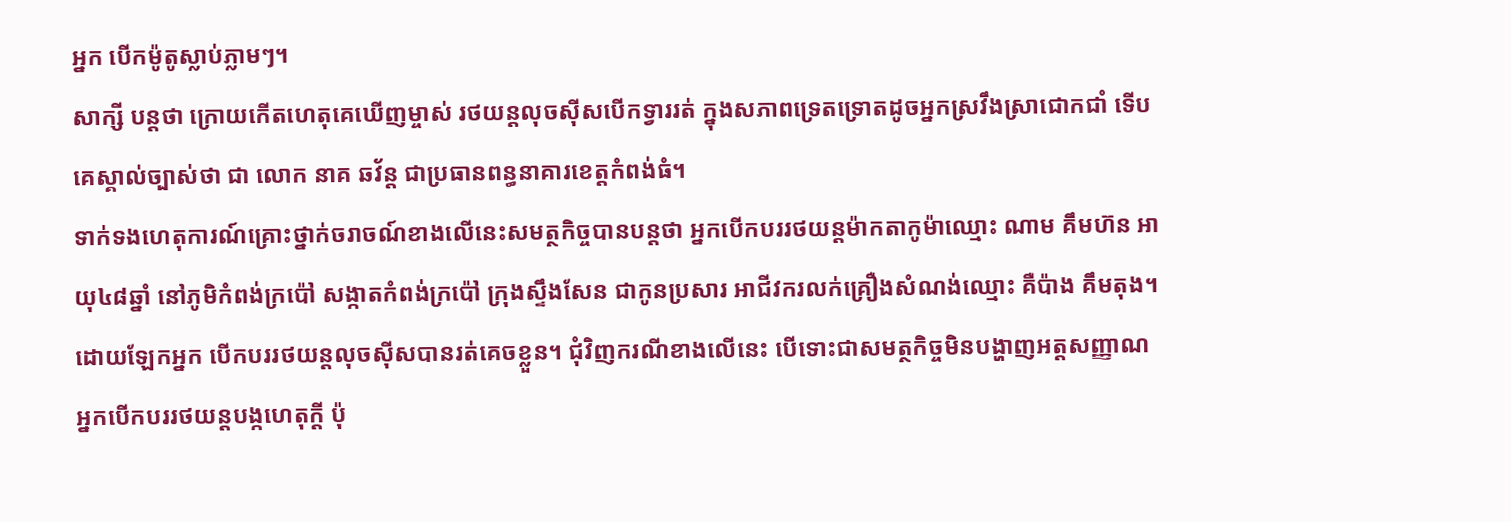អ្នក បើកម៉ូតូស្លាប់ភ្លាមៗ។
សាក្សី បន្តថា ក្រោយកើតហេតុគេឃើញម្ចាស់ រថយន្តលុចស៊ីសបើកទ្វាររត់ ក្នុងសភាពទ្រេតទ្រោតដូចអ្នកស្រវឹងស្រាជោកជាំ ទើបគេស្គាល់ច្បាស់ថា ជា លោក នាគ ឆវ័ន្ត ជាប្រធានពន្ធនាគារខេត្តកំពង់ធំ។
ទាក់ទងហេតុការណ៍គ្រោះថ្នាក់ចរាចណ៍ខាងលើនេះសមត្ថកិច្ចបានបន្តថា អ្នកបើកបររថយន្តម៉ាកតាកូម៉ាឈ្មោះ ណាម គឹមហ៊ន អាយុ៤៨ឆ្នាំ នៅភូមិកំពង់ក្រប៉ៅ សង្កាតកំពង់ក្រប៉ៅ ក្រុងស្ទឹងសែន ជាកូនប្រសារ អាជីវករលក់គ្រឿងសំណង់ឈ្មោះ គឺប៉ាង គឹមតុង។ ដោយឡែកអ្នក បើកបររថយន្តលុចស៊ីសបានរត់គេចខ្លួន។ ជុំវិញករណីខាងលើនេះ បើទោះជាសមត្ថកិច្ចមិនបង្ហាញអត្តសញ្ញាណ អ្នកបើកបររថយន្តបង្កហេតុក្ដី ប៉ុ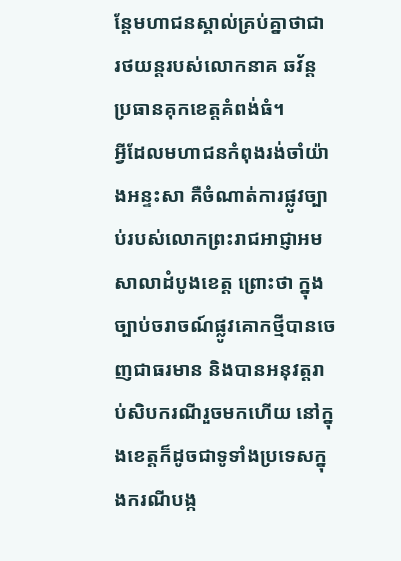ន្តែមហាជនស្គាល់គ្រប់គ្នាថាជា រថយន្តរបស់លោកនាគ ឆវ័ន្ត ប្រធានគុកខេត្តគំពង់ធំ។
អ្វីដែលមហាជនកំពុងរង់ចាំយ៉ាងអន្ទះសា គឺចំណាត់ការផ្លូវច្បាប់របស់លោកព្រះរាជអាជ្ញាអមសាលាដំបូងខេត្ត ព្រោះថា ក្នុងច្បាប់ចរាចណ៍ផ្លូវគោកថ្មីបានចេញជាធរមាន និងបានអនុវត្តរាប់សិបករណីរួចមកហើយ នៅក្នុងខេត្តក៏ដូចជាទូទាំងប្រទេសក្នុងករណីបង្ក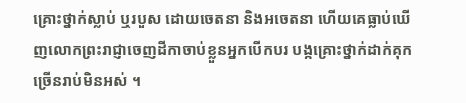គ្រោះថ្នាក់ស្លាប់ ឬរបួស ដោយចេតនា និងអចេតនា ហើយគេធ្លាប់ឃើញលោកព្រះរាជ្ញាចេញដីកាចាប់ខ្លួនអ្នកបើកបរ បង្កគ្រោះថ្នាក់ដាក់គុកច្រើនរាប់មិនអស់ ។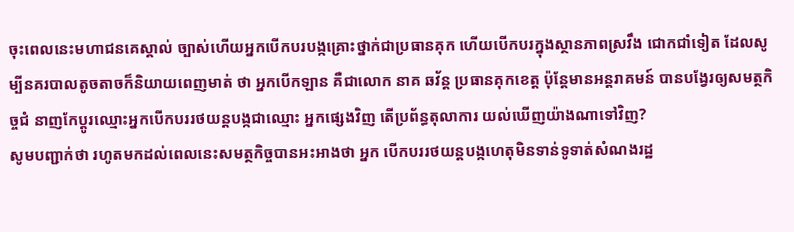ចុះពេលនេះមហាជនគេស្គាល់ ច្បាស់ហើយអ្នកបើកបរបង្កគ្រោះថ្នាក់ជាប្រធានគុក ហើយបើកបរក្នុងស្ថានភាពស្រវឹង ជោកជាំទៀត ដែលសូម្បីនគរបាលតូចតាចក៏និយាយពេញមាត់ ថា អ្នកបើកឡាន គឺជាលោក នាគ ឆវ័ន្ត ប្រធានគុកខេត្ត ប៉ុន្តែមានអន្តរាគមន៍ បានបង្វែរឲ្យសមត្ថកិច្ចជំ នាញកែប្ដូរឈ្មោះអ្នកបើកបររថយន្តបង្កជាឈ្មោះ អ្នកផ្សេងវិញ តើប្រព័ន្ធតុលាការ យល់ឃើញយ៉ាងណាទៅវិញ?
សូមបញ្ជាក់ថា រហូតមកដល់ពេលនេះសមត្ថកិច្ចបានអះអាងថា អ្នក បើកបររថយន្តបង្កហេតុមិនទាន់ទូទាត់សំណងរដ្ឋ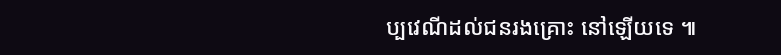ប្បវេណីដល់ជនរងគ្រោះ នៅឡើយទេ ៕